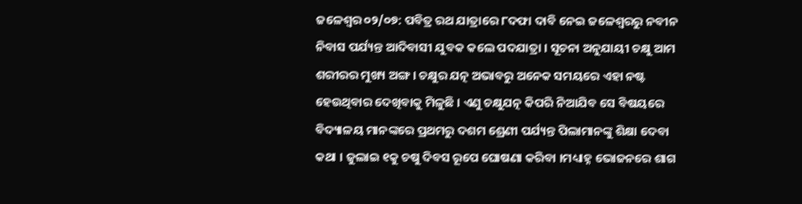ଜଳେଶ୍ୱର ୦୨/୦୭: ପବିତ୍ର ରଥ ଯାତ୍ରାରେ ୮ଦଫା ଦାବି ନେଇ ଜଳେଶ୍ୱରରୁ ନବୀନ ନିବାସ ପର୍ଯ୍ୟନ୍ତ ଆଦିବାସୀ ଯୁବକ କଲେ ପଦଯାତ୍ରା । ସୂଚନା ଅନୁଯାୟୀ ଚକ୍ଷୁ ଆମ ଶରୀରର ମୁଖ୍ୟ ଅଙ୍ଗ । ଚକ୍ଷୁର ଯତ୍ନ ଅଭାବରୁ ଅନେକ ସମୟରେ ଏହା ନଷ୍ଟ ହେଉଥିବାର ଦେଖିବାକୁ ମିଳୁଛି । ଏଣୁ ଚକ୍ଷୁଯତ୍ନ କିପରି ନିଆଯିବ ସେ ବିଷୟରେ ବିଦ୍ୟାଳୟ ମାନଙ୍କରେ ପ୍ରଥମରୁ ଦଶମ ଶ୍ରେଣୀ ପର୍ଯ୍ୟନ୍ତ ପିଲାମାନଙ୍କୁ ଶିକ୍ଷା ଦେବା କଥା । ଜୁଲାଇ ୧କୁ ଚଷୁ ଦିବସ ରୂପେ ଘୋଷଣା କରିବା ।ମଧ୍ୟାହ୍ନ ଭୋଜନରେ ଶାଗ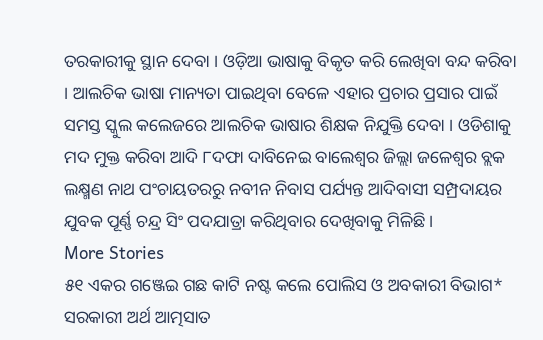ତରକାରୀକୁ ସ୍ଥାନ ଦେବା । ଓଡ଼ିଆ ଭାଷାକୁ ବିକୃତ କରି ଲେଖିବା ବନ୍ଦ କରିବା । ଆଲଚିକ ଭାଷା ମାନ୍ୟତା ପାଇଥିବା ବେଳେ ଏହାର ପ୍ରଚାର ପ୍ରସାର ପାଇଁ ସମସ୍ତ ସ୍କୁଲ କଲେଜରେ ଆଲଚିକ ଭାଷାର ଶିକ୍ଷକ ନିଯୁକ୍ତି ଦେବା । ଓଡିଶାକୁ ମଦ ମୁକ୍ତ କରିବା ଆଦି ୮ଦଫା ଦାବିନେଇ ବାଲେଶ୍ୱର ଜିଲ୍ଲା ଜଳେଶ୍ୱର ବ୍ଲକ ଲକ୍ଷ୍ମଣ ନାଥ ପଂଚାୟତରରୁ ନବୀନ ନିବାସ ପର୍ଯ୍ୟନ୍ତ ଆଦିବାସୀ ସମ୍ପ୍ରଦାୟର ଯୁବକ ପୂର୍ଣ୍ଣ ଚନ୍ଦ୍ର ସିଂ ପଦଯାତ୍ରା କରିଥିବାର ଦେଖିବାକୁ ମିଳିଛି ।
More Stories
୫୧ ଏକର ଗଞ୍ଜେଇ ଗଛ କାଟି ନଷ୍ଟ କଲେ ପୋଲିସ ଓ ଅବକାରୀ ବିଭାଗ*
ସରକାରୀ ଅର୍ଥ ଆତ୍ମସାତ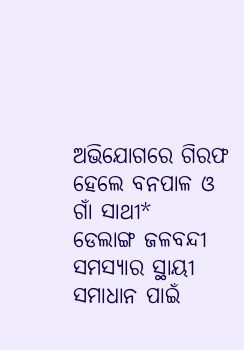ଅଭିଯୋଗରେ ଗିରଫ ହେଲେ ବନପାଳ ଓ ଗାଁ ସାଥୀ*
ଡେଲାଙ୍ଗ ଜଳବନ୍ଦୀ ସମସ୍ୟାର ସ୍ଥାୟୀ ସମାଧାନ ପାଇଁ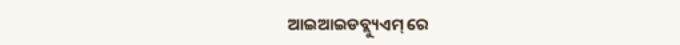ଆଇଆଇଡବ୍ଲ୍ୟୁଏମ୍ ରେ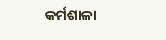କର୍ମଶାଳା